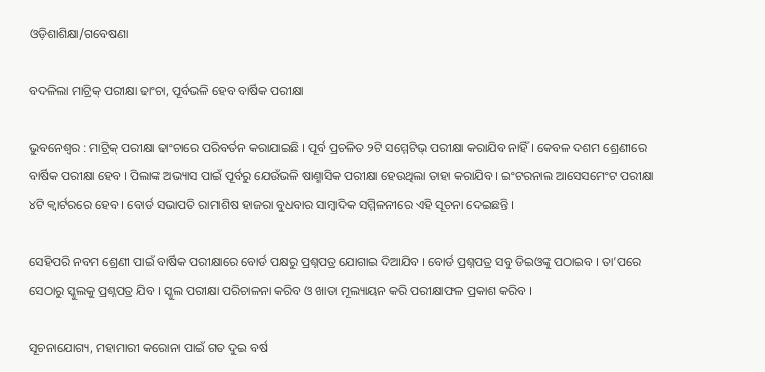ଓଡ଼ିଶାଶିକ୍ଷା/ଗବେଷଣା

ବଦଳିଲା ମାଟ୍ରିକ୍ ପରୀକ୍ଷା ଢାଂଚା, ପୂର୍ବଭଳି ହେବ ବାର୍ଷିକ ପରୀକ୍ଷା

ଭୁବନେଶ୍ୱର : ମାଟ୍ରିକ୍ ପରୀକ୍ଷା ଢାଂଚାରେ ପରିବର୍ତନ କରାଯାଇଛି । ପୂର୍ବ ପ୍ରଚଳିତ ୨ଟି ସମ୍ମେଟିଭ୍ ପରୀକ୍ଷା କରାଯିବ ନାହିଁ । କେବଳ ଦଶମ ଶ୍ରେଣୀରେ ବାର୍ଷିକ ପରୀକ୍ଷା ହେବ । ପିଲାଙ୍କ ଅଭ୍ୟାସ ପାଇଁ ପୂର୍ବରୁ ଯେଉଁଭଳି ଷାଣ୍ମାସିକ ପରୀକ୍ଷା ହେଉଥିଲା ତାହା କରାଯିବ । ଇଂଟରନାଲ ଆସେସମେଂଟ ପରୀକ୍ଷା ୪ଟି କ୍ୱାର୍ଟରରେ ହେବ । ବୋର୍ଡ ସଭାପତି ରାମାଶିଷ ହାଜରା ବୁଧବାର ସାମ୍ବାଦିକ ସମ୍ମିଳନୀରେ ଏହି ସୂଚନା ଦେଇଛନ୍ତି ।

ସେହିପରି ନବମ ଶ୍ରେଣୀ ପାଇଁ ବାର୍ଷିକ ପରୀକ୍ଷାରେ ବୋର୍ଡ ପକ୍ଷରୁ ପ୍ରଶ୍ନପତ୍ର ଯୋଗାଇ ଦିଆଯିବ । ବୋର୍ଡ ପ୍ରଶ୍ନପତ୍ର ସବୁ ଡିଇଓଙ୍କୁ ପଠାଇବ । ତା’ପରେ ସେଠାରୁ ସ୍କୁଲକୁ ପ୍ରଶ୍ନପତ୍ର ଯିବ । ସ୍କୁଲ ପରୀକ୍ଷା ପରିଚାଳନା କରିବ ଓ ଖାତା ମୂଲ୍ୟାୟନ କରି ପରୀକ୍ଷାଫଳ ପ୍ରକାଶ କରିବ ।

ସୂଚନାଯୋଗ୍ୟ, ମହାମାରୀ କରୋନା ପାଇଁ ଗତ ଦୁଇ ବର୍ଷ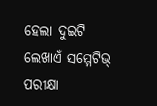ହେଲା ଦୁଇଟି ଲେଖାଏଁ ସମ୍ମେଟିଭ୍ ପରୀକ୍ଷା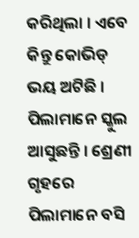କରିଥିଲା । ଏବେ କିନ୍ତୁ କୋଭିଡ୍ ଭୟ ଅଟିଛି । ପିଲାମାନେ ସ୍କୁଲ ଆସୁଛନ୍ତି । ଶ୍ରେଣୀ ଗୃହରେ ପିଲାମାନେ ବସି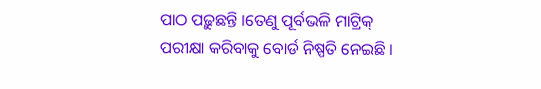ପାଠ ପଢ଼ୁଛନ୍ତି ।ତେଣୁ ପୂର୍ବଭଳି ମାଟ୍ରିକ୍ ପରୀକ୍ଷା କରିବାକୁ ବୋର୍ଡ ନିଷ୍ପତି ନେଇଛି ।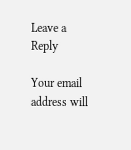Leave a Reply

Your email address will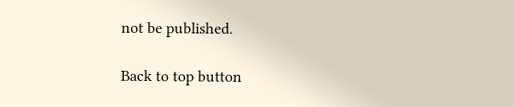not be published.

Back to top button